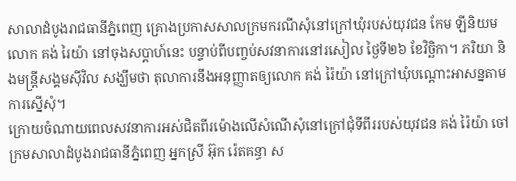សាលាដំបូងរាជធានីភ្នំពេញ គ្រោងប្រកាសសាលក្រមករណីសុំនៅក្រៅឃុំរបស់យុវជន កែម ឡីនិយម លោក គង់ រៃយ៉ា នៅចុងសប្ដាហ៍នេះ បន្ទាប់ពីបញ្ចប់សវនាការនៅរសៀល ថ្ងៃទី២៦ ខែវិច្ឆិកា។ ភរិយា និងមន្ត្រីសង្គមស៊ីវិល សង្ឃឹមថា តុលាការនឹងអនុញ្ញាតឲ្យលោក គង់ រ៉ៃយ៉ា នៅក្រៅឃុំបណ្ដោះអាសន្នតាមការស្នើសុំ។
ក្រោយចំណាយពេលសវនាការអស់ជិតពីរម៉ោងលើសំណើសុំនៅក្រៅជុំទីពីររបស់យុវជន គង់ រ៉ៃយ៉ា ចៅក្រមសាលាដំបូងរាជធានីភ្នំពេញ អ្នកស្រី អ៊ុក រ៉េតគន្ធា ស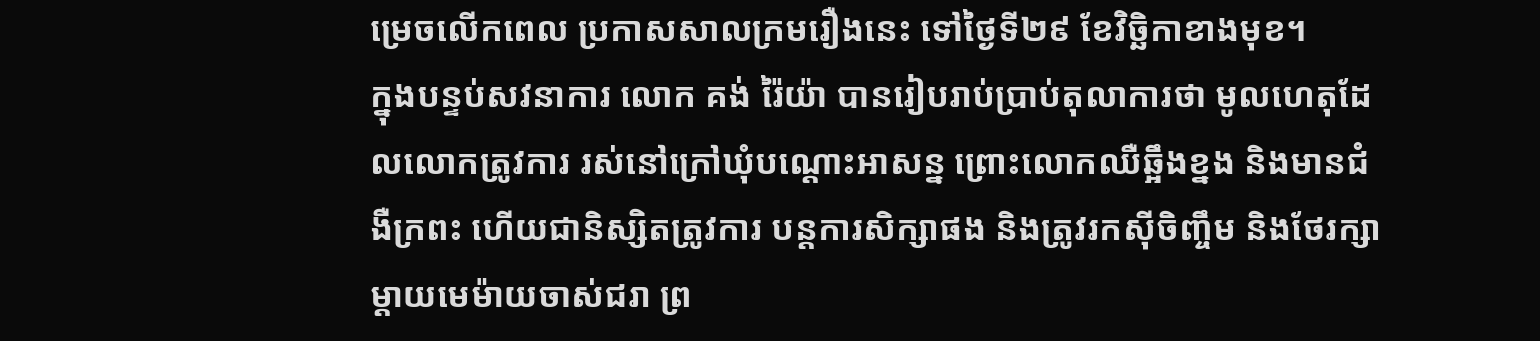ម្រេចលើកពេល ប្រកាសសាលក្រមរឿងនេះ ទៅថ្ងៃទី២៩ ខែវិច្ឆិកាខាងមុខ។
ក្នុងបន្ទប់សវនាការ លោក គង់ រ៉ៃយ៉ា បានរៀបរាប់ប្រាប់តុលាការថា មូលហេតុដែលលោកត្រូវការ រស់នៅក្រៅឃុំបណ្ដោះអាសន្ន ព្រោះលោកឈឺឆ្អឹងខ្នង និងមានជំងឺក្រពះ ហើយជានិស្សិតត្រូវការ បន្តការសិក្សាផង និងត្រូវរកស៊ីចិញ្ចឹម និងថែរក្សាម្ដាយមេម៉ាយចាស់ជរា ព្រ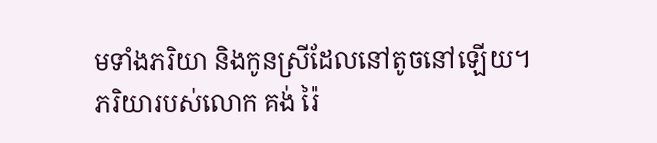មទាំងភរិយា និងកូនស្រីដែលនៅតូចនៅឡើយ។
ភរិយារបស់លោក គង់ រ៉ៃ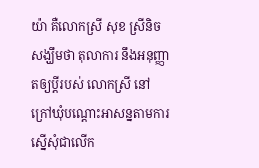យ៉ា គឺលោកស្រី សុខ ស្រីនិច សង្ឃឹមថា តុលាការ នឹងអនុញ្ញាតឲ្យប្តីរបស់ លោកស្រី នៅក្រៅឃុំបណ្ដោះអាសន្នតាមការស្នើសុំជាលើក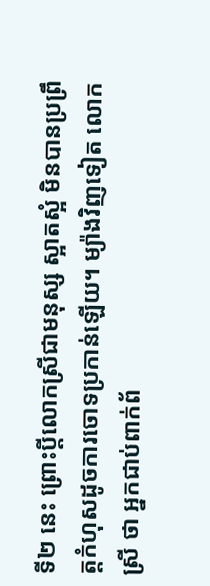ទី២ នេះ ព្រោះប្តីលោកស្រីជាមនុស្ស ស្អាតស្អំ មិនបានប្រព្រឹត្តកំហុសដូចការចោទប្រកាន់ឡើយ។ ម្យ៉ាងវិញទៀត លោកស្រី ថា អ្នកជាប់ពាក់ព័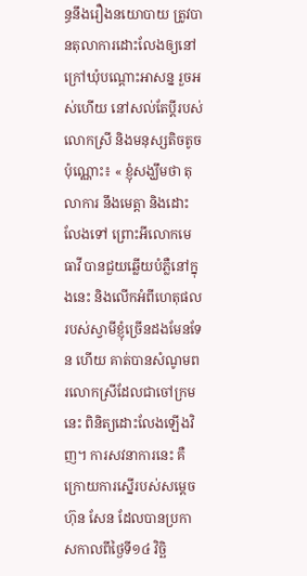ន្ធនឹងរឿងនយោបាយ ត្រូវបានតុលាការដោះលែងឲ្យនៅក្រៅឃុំបណ្ដោះអាសន្ន រួចអស់ហើយ នៅសល់តែប្តីរបស់លោកស្រី និងមនុស្សតិចតូចប៉ុណ្ណោះ៖ « ខ្ញុំសង្ឃឹមថា តុលាការ នឹងមេត្តា និងដោះលែងទៅ ព្រោះអីលោកមេធាវី បានជួយឆ្លើយបំភ្លឺនៅក្នុងនេះ និងលើកអំពីហេតុផលរបស់ស្វាមីខ្ញុំច្រើនដងមែនទែន ហើយ គាត់បានសំណូមពរលោកស្រីដែលជាចៅក្រមនេះ ពិនិត្យដោះលែងឡើងវិញ។ ការសវនាការនេះ គឺក្រោយការស្នើរបស់សម្ដេច ហ៊ុន សែន ដែលបានប្រកាសកាលពីថ្ងៃទី១៤ វិច្ឆិ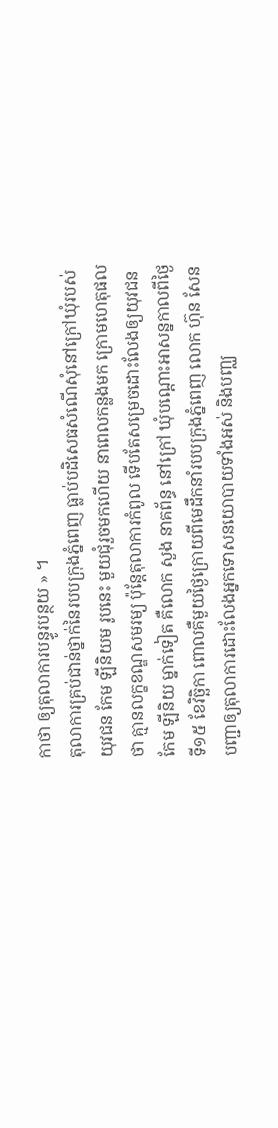កាថា ឲ្យតុលាការបន្ធូរបន្ថយ » ។
តុលាការគ្រប់ជាន់ថ្នាក់នៃរបបក្រុងភ្នំពេញ ធ្លាប់បដិសេធសំណើសុំនៅក្រៅឃុំរបស់យុវជន កែម ឡីនិយម រូបនេះ មួយជុំរួចមកហើយ នាពេលកន្លងមក ក្រោមហេតុផលថា គ្មានលក្ខខណ្ឌសមរម្យ ប៉ុន្តែតុលាការកំពូល ទើបតែសម្រេចដោះលែងឲ្យយុវជន កែម ឡីនិយ ម្នាក់ទៀត គឺលោក សួង នាគព័ន្ធ នៅក្រៅ ឃុំបណ្ដោះអាសន្នកាលពីថ្ងៃទី១៥ ខែវិច្ឆិកា ពោលគឺមួយថ្ងៃក្រោយពីមេដឹកនាំរបបក្រុងភ្នំពេញ លោក ហ៊ុន សែន បញ្ជាឲ្យតុលាការដោះលែងអ្នកទោសនយោបាយទាំងអស់ និងបញ្ឈ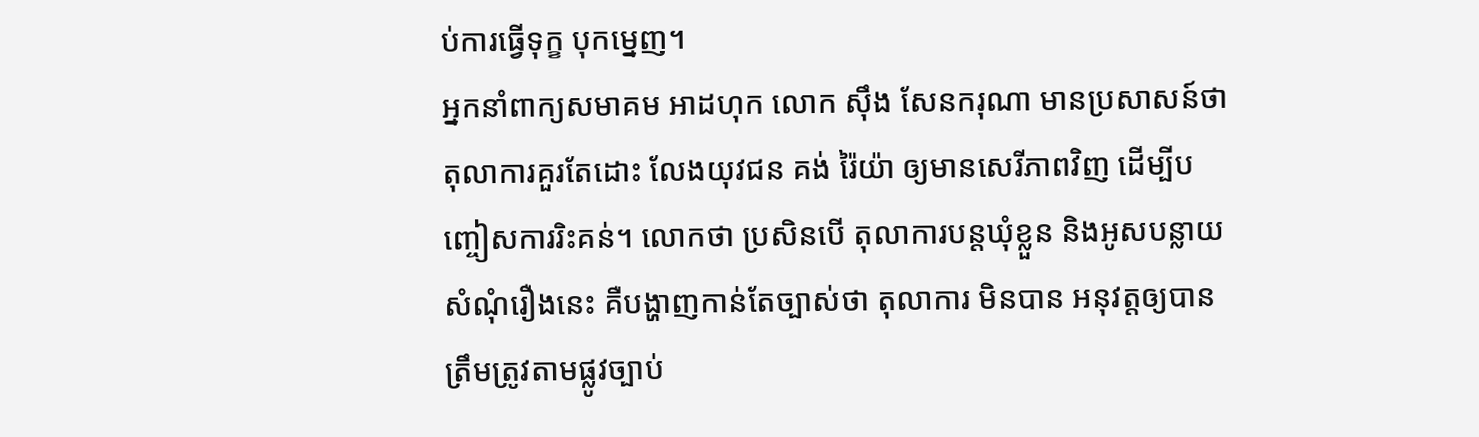ប់ការធ្វើទុក្ខ បុកម្នេញ។
អ្នកនាំពាក្យសមាគម អាដហុក លោក ស៊ឹង សែនករុណា មានប្រសាសន៍ថា តុលាការគួរតែដោះ លែងយុវជន គង់ រ៉ៃយ៉ា ឲ្យមានសេរីភាពវិញ ដើម្បីបញ្ចៀសការរិះគន់។ លោកថា ប្រសិនបើ តុលាការបន្តឃុំខ្លួន និងអូសបន្លាយសំណុំរឿងនេះ គឺបង្ហាញកាន់តែច្បាស់ថា តុលាការ មិនបាន អនុវត្តឲ្យបានត្រឹមត្រូវតាមផ្លូវច្បាប់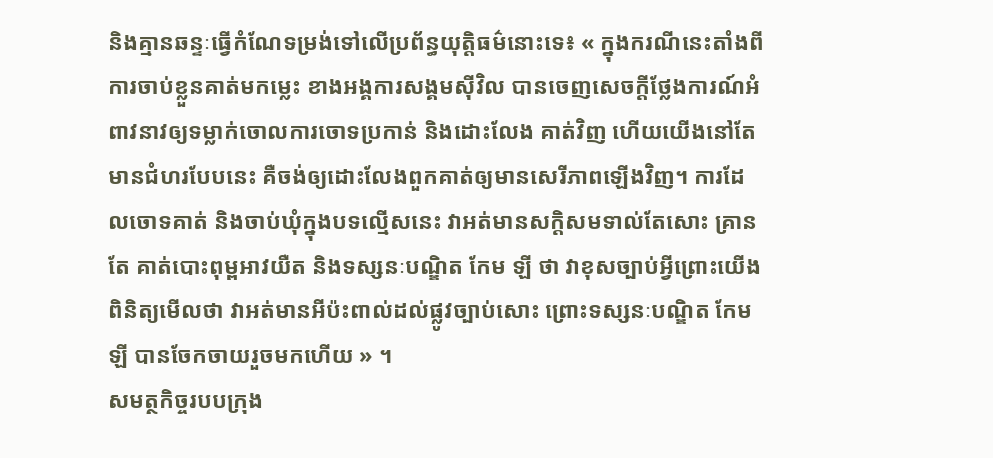និងគ្មានឆន្ទៈធ្វើកំណែទម្រង់ទៅលើប្រព័ន្ធយុត្តិធម៌នោះទេ៖ « ក្នុងករណីនេះតាំងពីការចាប់ខ្លួនគាត់មកម្លេះ ខាងអង្គការសង្គមស៊ីវិល បានចេញសេចក្ដីថ្លែងការណ៍អំពាវនាវឲ្យទម្លាក់ចោលការចោទប្រកាន់ និងដោះលែង គាត់វិញ ហើយយើងនៅតែមានជំហរបែបនេះ គឺចង់ឲ្យដោះលែងពួកគាត់ឲ្យមានសេរីភាពឡើងវិញ។ ការដែលចោទគាត់ និងចាប់ឃុំក្នុងបទល្មើសនេះ វាអត់មានសក្ដិសមទាល់តែសោះ គ្រានតែ គាត់បោះពុម្ពអាវយឺត និងទស្សនៈបណ្ឌិត កែម ឡី ថា វាខុសច្បាប់អ្វីព្រោះយើងពិនិត្យមើលថា វាអត់មានអីប៉ះពាល់ដល់ផ្លូវច្បាប់សោះ ព្រោះទស្សនៈបណ្ឌិត កែម ឡី បានចែកចាយរួចមកហើយ » ។
សមត្ថកិច្ចរបបក្រុង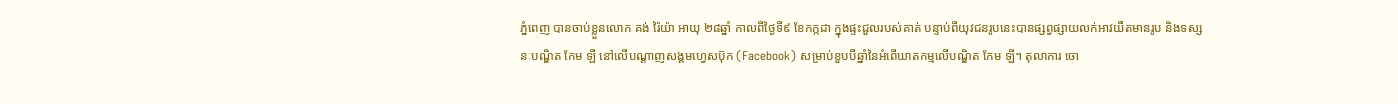ភ្នំពេញ បានចាប់ខ្លួនលោក គង់ រ៉ៃយ៉ា អាយុ ២៨ឆ្នាំ កាលពីថ្ងៃទី៩ ខែកក្កដា ក្នុងផ្ទះជួលរបស់គាត់ បន្ទាប់ពីយុវជនរូបនេះបានផ្សព្វផ្សាយលក់អាវយឺតមានរូប និងទស្សនៈបណ្ឌិត កែម ឡី នៅលើបណ្ដាញសង្គមហ្វេសប៊ុក (Facebook) សម្រាប់ខួបបីឆ្នាំនៃអំពើឃាតកម្មលើបណ្ឌិត កែម ឡី។ តុលាការ ចោ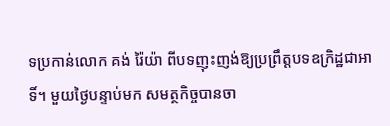ទប្រកាន់លោក គង់ រ៉ៃយ៉ា ពីបទញុះញង់ឱ្យប្រព្រឹត្តបទឧក្រិដ្ឋជាអាទិ៍។ មួយថ្ងៃបន្ទាប់មក សមត្ថកិច្ចបានចា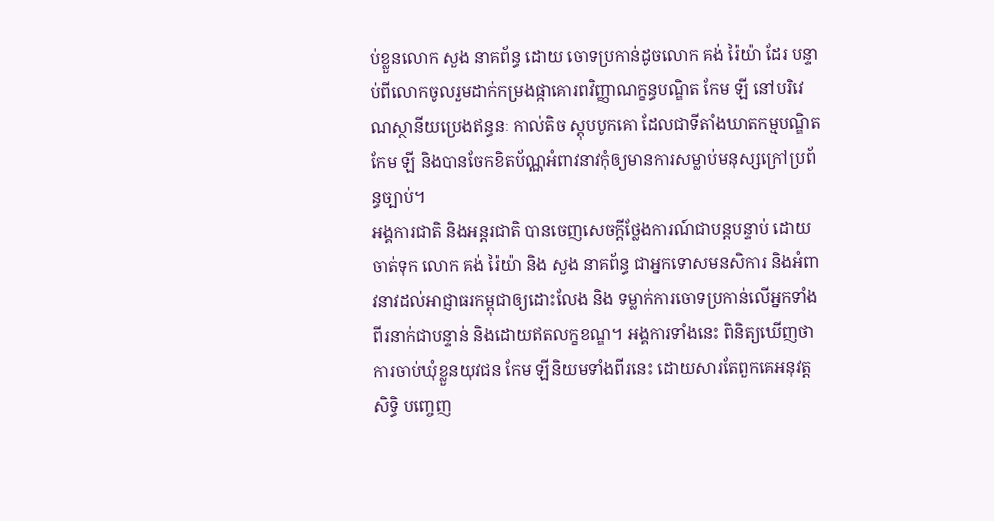ប់ខ្លួនលោក សួង នាគព័ន្ធ ដោយ ចោទប្រកាន់ដូចលោក គង់ រ៉ៃយ៉ា ដែរ បន្ទាប់ពីលោកចូលរួមដាក់កម្រងផ្កាគោរពវិញ្ញាណក្ខន្ធបណ្ឌិត កែម ឡី នៅបរិវេណស្ថានីយប្រេងឥន្ធនៈ កាល់តិច ស្តុបបូកគោ ដែលជាទីតាំងឃាតកម្មបណ្ឌិត កែម ឡី និងបានចែកខិតប័ណ្ណអំពាវនាវកុំឲ្យមានការសម្លាប់មនុស្សក្រៅប្រព័ន្ធច្បាប់។
អង្គការជាតិ និងអន្តរជាតិ បានចេញសេចក្ដីថ្លែងការណ៍ជាបន្តបន្ទាប់ ដោយចាត់ទុក លោក គង់ រ៉ៃយ៉ា និង សួង នាគព័ន្ធ ជាអ្នកទោសមនសិការ និងអំពាវនាវដល់អាជ្ញាធរកម្ពុជាឲ្យដោះលែង និង ទម្លាក់ការចោទប្រកាន់លើអ្នកទាំងពីរនាក់ជាបន្ទាន់ និងដោយឥតលក្ខខណ្ឌ។ អង្គការទាំងនេះ ពិនិត្យឃើញថា ការចាប់ឃុំខ្លួនយុវជន កែម ឡីនិយមទាំងពីរនេះ ដោយសារតែពួកគេអនុវត្តសិទ្ធិ បញ្ចេញ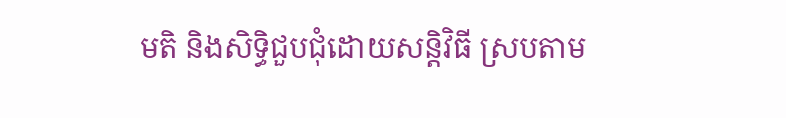មតិ និងសិទ្ធិជួបជុំដោយសន្តិវិធី ស្របតាម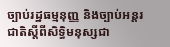ច្បាប់រដ្ឋធម្មនុញ្ញ និងច្បាប់អន្តរជាតិស្តីពីសិទ្ធិមនុស្សជា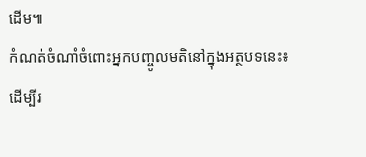ដើម៕
កំណត់ចំណាំចំពោះអ្នកបញ្ចូលមតិនៅក្នុងអត្ថបទនេះ៖ ដើម្បីរ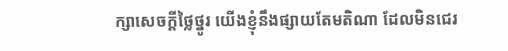ក្សាសេចក្ដីថ្លៃថ្នូរ យើងខ្ញុំនឹងផ្សាយតែមតិណា ដែលមិនជេរ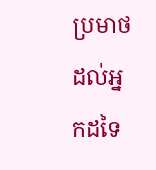ប្រមាថដល់អ្នកដទៃ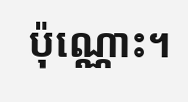ប៉ុណ្ណោះ។